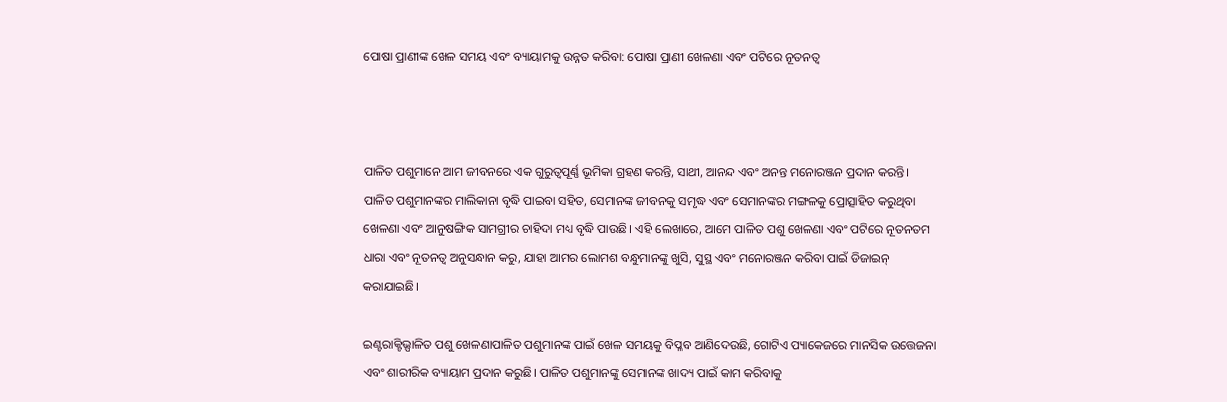ପୋଷା ପ୍ରାଣୀଙ୍କ ଖେଳ ସମୟ ଏବଂ ବ୍ୟାୟାମକୁ ଉନ୍ନତ କରିବା: ପୋଷା ପ୍ରାଣୀ ଖେଳଣା ଏବଂ ପଟିରେ ନୂତନତ୍ୱ



ପାଳିତ ପଶୁମାନେ ଆମ ଜୀବନରେ ଏକ ଗୁରୁତ୍ୱପୂର୍ଣ୍ଣ ଭୂମିକା ଗ୍ରହଣ କରନ୍ତି, ସାଥୀ, ଆନନ୍ଦ ଏବଂ ଅନନ୍ତ ମନୋରଞ୍ଜନ ପ୍ରଦାନ କରନ୍ତି। ପାଳିତ ପଶୁମାନଙ୍କର ମାଲିକାନା ବୃଦ୍ଧି ପାଇବା ସହିତ, ସେମାନଙ୍କ ଜୀବନକୁ ସମୃଦ୍ଧ ଏବଂ ସେମାନଙ୍କର ମଙ୍ଗଳକୁ ପ୍ରୋତ୍ସାହିତ କରୁଥିବା ଖେଳଣା ଏବଂ ଆନୁଷଙ୍ଗିକ ସାମଗ୍ରୀର ଚାହିଦା ମଧ୍ୟ ବୃଦ୍ଧି ପାଉଛି। ଏହି ଲେଖାରେ, ଆମେ ପାଳିତ ପଶୁ ଖେଳଣା ଏବଂ ପଟିରେ ନୂତନତମ ଧାରା ଏବଂ ନୂତନତ୍ୱ ଅନୁସନ୍ଧାନ କରୁ, ଯାହା ଆମର ଲୋମଶ ବନ୍ଧୁମାନଙ୍କୁ ଖୁସି, ସୁସ୍ଥ ଏବଂ ମନୋରଞ୍ଜନ କରିବା ପାଇଁ ଡିଜାଇନ୍ କରାଯାଇଛି।

ଇଣ୍ଟରାକ୍ଟିଭ୍ପାଳିତ ପଶୁ ଖେଳଣାପାଳିତ ପଶୁମାନଙ୍କ ପାଇଁ ଖେଳ ସମୟକୁ ବିପ୍ଳବ ଆଣିଦେଉଛି, ଗୋଟିଏ ପ୍ୟାକେଜରେ ମାନସିକ ଉତ୍ତେଜନା ଏବଂ ଶାରୀରିକ ବ୍ୟାୟାମ ପ୍ରଦାନ କରୁଛି। ପାଳିତ ପଶୁମାନଙ୍କୁ ସେମାନଙ୍କ ଖାଦ୍ୟ ପାଇଁ କାମ କରିବାକୁ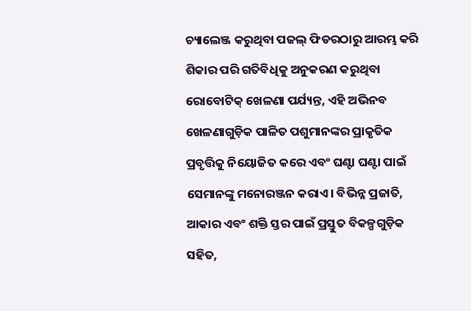ଚ୍ୟାଲେଞ୍ଜ କରୁଥିବା ପଜଲ୍ ଫିଡରଠାରୁ ଆରମ୍ଭ କରି ଶିକାର ପରି ଗତିବିଧିକୁ ଅନୁକରଣ କରୁଥିବା ରୋବୋଟିକ୍ ଖେଳଣା ପର୍ଯ୍ୟନ୍ତ, ଏହି ଅଭିନବ ଖେଳଣାଗୁଡ଼ିକ ପାଳିତ ପଶୁମାନଙ୍କର ପ୍ରାକୃତିକ ପ୍ରବୃତ୍ତିକୁ ନିୟୋଜିତ କରେ ଏବଂ ଘଣ୍ଟା ଘଣ୍ଟା ପାଇଁ ସେମାନଙ୍କୁ ମନୋରଞ୍ଜନ କରାଏ। ବିଭିନ୍ନ ପ୍ରଜାତି, ଆକାର ଏବଂ ଶକ୍ତି ସ୍ତର ପାଇଁ ପ୍ରସ୍ତୁତ ବିକଳ୍ପଗୁଡ଼ିକ ସହିତ,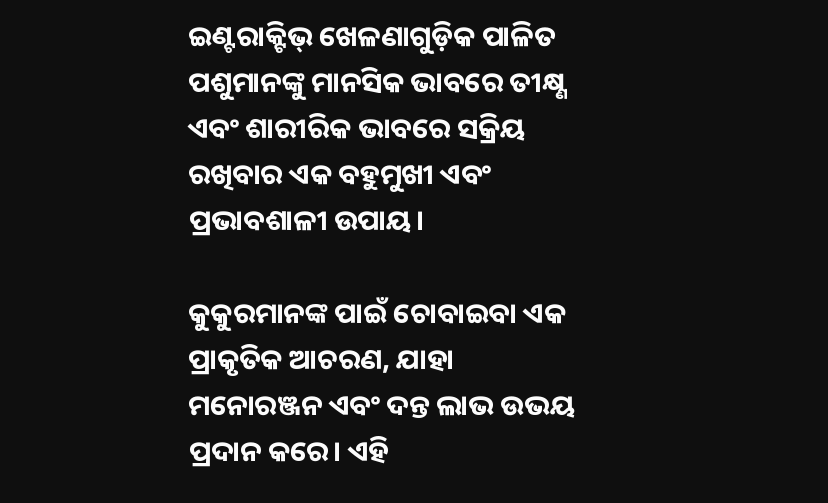ଇଣ୍ଟରାକ୍ଟିଭ୍ ଖେଳଣାଗୁଡ଼ିକ ପାଳିତ ପଶୁମାନଙ୍କୁ ମାନସିକ ଭାବରେ ତୀକ୍ଷ୍ଣ ଏବଂ ଶାରୀରିକ ଭାବରେ ସକ୍ରିୟ ରଖିବାର ଏକ ବହୁମୁଖୀ ଏବଂ ପ୍ରଭାବଶାଳୀ ଉପାୟ।

କୁକୁରମାନଙ୍କ ପାଇଁ ଚୋବାଇବା ଏକ ପ୍ରାକୃତିକ ଆଚରଣ, ଯାହା ମନୋରଞ୍ଜନ ଏବଂ ଦନ୍ତ ଲାଭ ଉଭୟ ପ୍ରଦାନ କରେ। ଏହି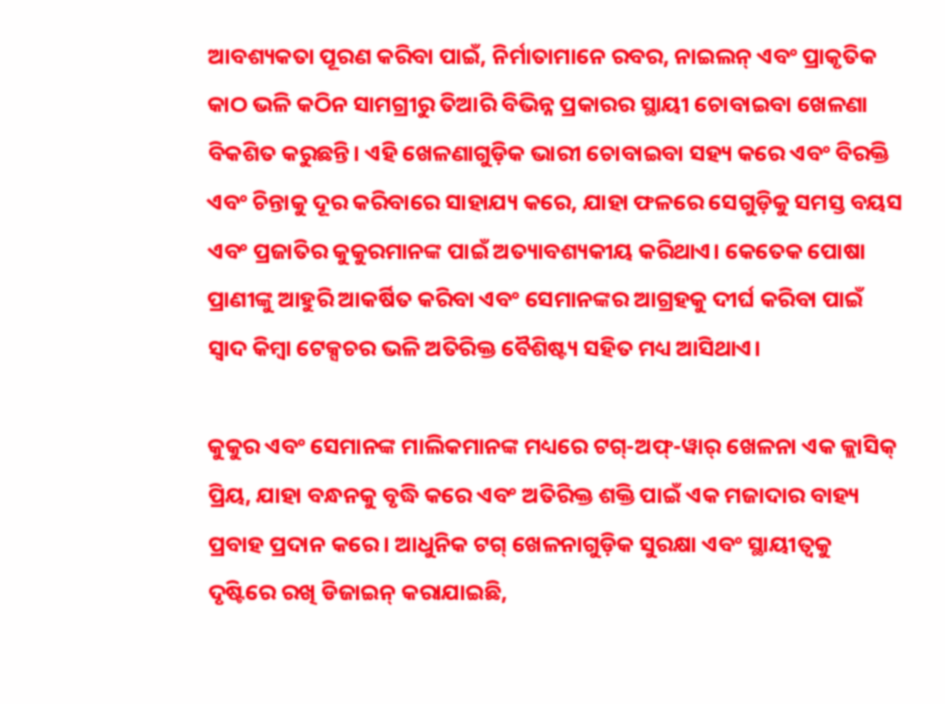ଆବଶ୍ୟକତା ପୂରଣ କରିବା ପାଇଁ, ନିର୍ମାତାମାନେ ରବର, ନାଇଲନ୍ ଏବଂ ପ୍ରାକୃତିକ କାଠ ଭଳି କଠିନ ସାମଗ୍ରୀରୁ ତିଆରି ବିଭିନ୍ନ ପ୍ରକାରର ସ୍ଥାୟୀ ଚୋବାଇବା ଖେଳଣା ବିକଶିତ କରୁଛନ୍ତି। ଏହି ଖେଳଣାଗୁଡ଼ିକ ଭାରୀ ଚୋବାଇବା ସହ୍ୟ କରେ ଏବଂ ବିରକ୍ତି ଏବଂ ଚିନ୍ତାକୁ ଦୂର କରିବାରେ ସାହାଯ୍ୟ କରେ, ଯାହା ଫଳରେ ସେଗୁଡ଼ିକୁ ସମସ୍ତ ବୟସ ଏବଂ ପ୍ରଜାତିର କୁକୁରମାନଙ୍କ ପାଇଁ ଅତ୍ୟାବଶ୍ୟକୀୟ କରିଥାଏ। କେତେକ ପୋଷା ପ୍ରାଣୀଙ୍କୁ ଆହୁରି ଆକର୍ଷିତ କରିବା ଏବଂ ସେମାନଙ୍କର ଆଗ୍ରହକୁ ଦୀର୍ଘ କରିବା ପାଇଁ ସ୍ୱାଦ କିମ୍ବା ଟେକ୍ସଚର ଭଳି ଅତିରିକ୍ତ ବୈଶିଷ୍ଟ୍ୟ ସହିତ ମଧ୍ୟ ଆସିଥାଏ।

କୁକୁର ଏବଂ ସେମାନଙ୍କ ମାଲିକମାନଙ୍କ ମଧ୍ୟରେ ଟଗ୍-ଅଫ୍-ୱାର୍ ଖେଳନା ଏକ କ୍ଲାସିକ୍ ପ୍ରିୟ, ଯାହା ବନ୍ଧନକୁ ବୃଦ୍ଧି କରେ ଏବଂ ଅତିରିକ୍ତ ଶକ୍ତି ପାଇଁ ଏକ ମଜାଦାର ବାହ୍ୟ ପ୍ରବାହ ପ୍ରଦାନ କରେ। ଆଧୁନିକ ଟଗ୍ ଖେଳନାଗୁଡ଼ିକ ସୁରକ୍ଷା ଏବଂ ସ୍ଥାୟୀତ୍ୱକୁ ଦୃଷ୍ଟିରେ ରଖି ଡିଜାଇନ୍ କରାଯାଇଛି,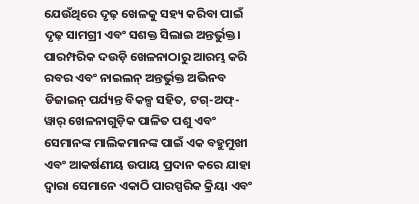ଯେଉଁଥିରେ ଦୃଢ଼ ଖେଳକୁ ସହ୍ୟ କରିବା ପାଇଁ ଦୃଢ଼ ସାମଗ୍ରୀ ଏବଂ ସଶକ୍ତ ସିଲାଇ ଅନ୍ତର୍ଭୁକ୍ତ। ପାରମ୍ପରିକ ଦଉଡ଼ି ଖେଳନାଠାରୁ ଆରମ୍ଭ କରି ରବର ଏବଂ ନାଇଲନ୍ ଅନ୍ତର୍ଭୁକ୍ତ ଅଭିନବ ଡିଜାଇନ୍ ପର୍ଯ୍ୟନ୍ତ ବିକଳ୍ପ ସହିତ, ଟଗ୍-ଅଫ୍-ୱାର୍ ଖେଳନାଗୁଡ଼ିକ ପାଳିତ ପଶୁ ଏବଂ ସେମାନଙ୍କ ମାଲିକମାନଙ୍କ ପାଇଁ ଏକ ବହୁମୁଖୀ ଏବଂ ଆକର୍ଷଣୀୟ ଉପାୟ ପ୍ରଦାନ କରେ ଯାହା ଦ୍ୱାରା ସେମାନେ ଏକାଠି ପାରସ୍ପରିକ କ୍ରିୟା ଏବଂ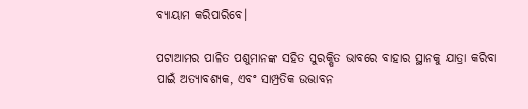ବ୍ୟାୟାମ କରିପାରିବେ।

ପଟାଆମର ପାଳିତ ପଶୁମାନଙ୍କ ସହିତ ସୁରକ୍ଷିତ ଭାବରେ ବାହାର ସ୍ଥାନକୁ ଯାତ୍ରା କରିବା ପାଇଁ ଅତ୍ୟାବଶ୍ୟକ, ଏବଂ ସାମ୍ପ୍ରତିକ ଉଦ୍ଭାବନ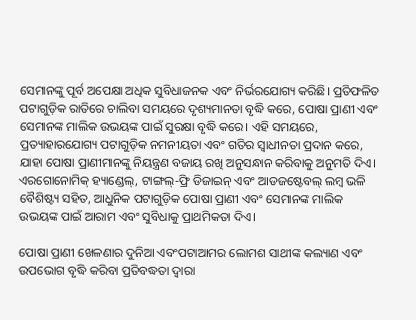ସେମାନଙ୍କୁ ପୂର୍ବ ଅପେକ୍ଷା ଅଧିକ ସୁବିଧାଜନକ ଏବଂ ନିର୍ଭରଯୋଗ୍ୟ କରିଛି। ପ୍ରତିଫଳିତ ପଟାଗୁଡ଼ିକ ରାତିରେ ଚାଲିବା ସମୟରେ ଦୃଶ୍ୟମାନତା ବୃଦ୍ଧି କରେ, ପୋଷା ପ୍ରାଣୀ ଏବଂ ସେମାନଙ୍କ ମାଲିକ ଉଭୟଙ୍କ ପାଇଁ ସୁରକ୍ଷା ବୃଦ୍ଧି କରେ। ଏହି ସମୟରେ, ପ୍ରତ୍ୟାହାରଯୋଗ୍ୟ ପଟାଗୁଡ଼ିକ ନମନୀୟତା ଏବଂ ଗତିର ସ୍ୱାଧୀନତା ପ୍ରଦାନ କରେ, ଯାହା ପୋଷା ପ୍ରାଣୀମାନଙ୍କୁ ନିୟନ୍ତ୍ରଣ ବଜାୟ ରଖି ଅନୁସନ୍ଧାନ କରିବାକୁ ଅନୁମତି ଦିଏ। ଏରଗୋନୋମିକ୍ ହ୍ୟାଣ୍ଡେଲ୍, ଟାଙ୍ଗଲ୍-ଫ୍ରି ଡିଜାଇନ୍ ଏବଂ ଆଡଜଷ୍ଟେବଲ୍ ଲମ୍ବ ଭଳି ବୈଶିଷ୍ଟ୍ୟ ସହିତ, ଆଧୁନିକ ପଟାଗୁଡ଼ିକ ପୋଷା ପ୍ରାଣୀ ଏବଂ ସେମାନଙ୍କ ମାଲିକ ଉଭୟଙ୍କ ପାଇଁ ଆରାମ ଏବଂ ସୁବିଧାକୁ ପ୍ରାଥମିକତା ଦିଏ।

ପୋଷା ପ୍ରାଣୀ ଖେଳଣାର ଦୁନିଆ ଏବଂପଟାଆମର ଲୋମଶ ସାଥୀଙ୍କ କଲ୍ୟାଣ ଏବଂ ଉପଭୋଗ ବୃଦ୍ଧି କରିବା ପ୍ରତିବଦ୍ଧତା ଦ୍ୱାରା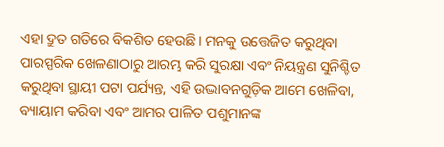ଏହା ଦ୍ରୁତ ଗତିରେ ବିକଶିତ ହେଉଛି। ମନକୁ ଉତ୍ତେଜିତ କରୁଥିବା ପାରସ୍ପରିକ ଖେଳଣାଠାରୁ ଆରମ୍ଭ କରି ସୁରକ୍ଷା ଏବଂ ନିୟନ୍ତ୍ରଣ ସୁନିଶ୍ଚିତ କରୁଥିବା ସ୍ଥାୟୀ ପଟା ପର୍ଯ୍ୟନ୍ତ, ଏହି ଉଦ୍ଭାବନଗୁଡ଼ିକ ଆମେ ଖେଳିବା, ବ୍ୟାୟାମ କରିବା ଏବଂ ଆମର ପାଳିତ ପଶୁମାନଙ୍କ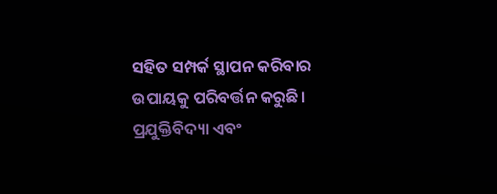ସହିତ ସମ୍ପର୍କ ସ୍ଥାପନ କରିବାର ଉପାୟକୁ ପରିବର୍ତ୍ତନ କରୁଛି। ପ୍ରଯୁକ୍ତିବିଦ୍ୟା ଏବଂ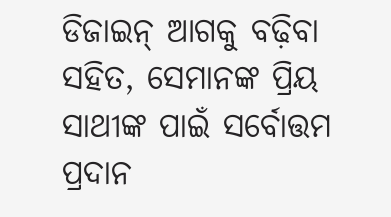ଡିଜାଇନ୍ ଆଗକୁ ବଢ଼ିବା ସହିତ, ସେମାନଙ୍କ ପ୍ରିୟ ସାଥୀଙ୍କ ପାଇଁ ସର୍ବୋତ୍ତମ ପ୍ରଦାନ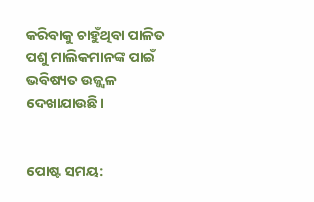କରିବାକୁ ଚାହୁଁଥିବା ପାଳିତ ପଶୁ ମାଲିକମାନଙ୍କ ପାଇଁ ଭବିଷ୍ୟତ ଉଜ୍ଜ୍ୱଳ ଦେଖାଯାଉଛି।


ପୋଷ୍ଟ ସମୟ: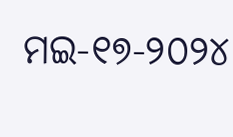ମଇ-୧୭-୨୦୨୪